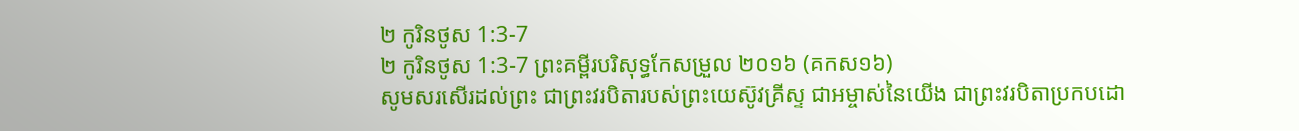២ កូរិនថូស 1:3-7
២ កូរិនថូស 1:3-7 ព្រះគម្ពីរបរិសុទ្ធកែសម្រួល ២០១៦ (គកស១៦)
សូមសរសើរដល់ព្រះ ជាព្រះវរបិតារបស់ព្រះយេស៊ូវគ្រីស្ទ ជាអម្ចាស់នៃយើង ជាព្រះវរបិតាប្រកបដោ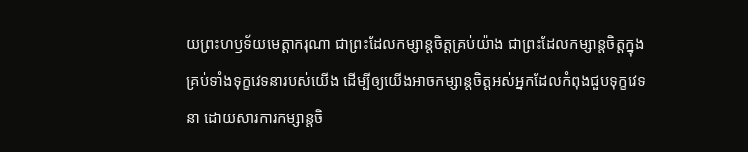យព្រះហឫទ័យមេត្ដាករុណា ជាព្រះដែលកម្សាន្តចិត្តគ្រប់យ៉ាង ជាព្រះដែលកម្សាន្តចិត្តក្នុងគ្រប់ទាំងទុក្ខវេទនារបស់យើង ដើម្បីឲ្យយើងអាចកម្សាន្តចិត្តអស់អ្នកដែលកំពុងជួបទុក្ខវេទនា ដោយសារការកម្សាន្តចិ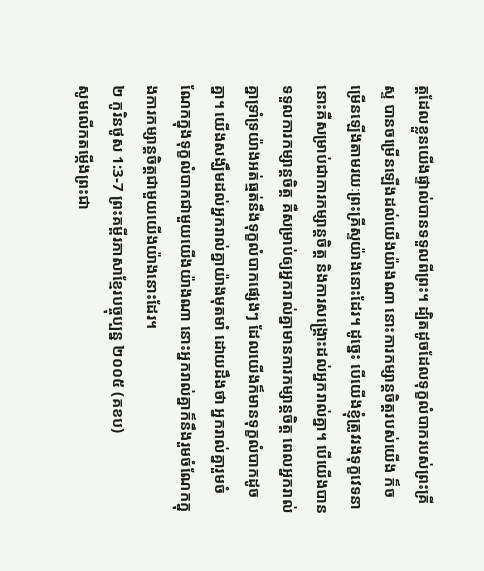ត្តដែលខ្លួនយើងផ្ទាល់បានទទួលពីព្រះ។ ដ្បិតដូចដែលទុក្ខលំបាករបស់ព្រះគ្រីស្ទ បានចម្រើនឡើងដល់យើងយ៉ាងណា នោះការកម្សាន្តចិត្តរបស់យើង ក៏ចម្រើនឡើងតាមរយៈព្រះគ្រីស្ទយ៉ាងនោះដែរ។ ដូច្នេះ បើយើងខ្ញុំត្រូវរងទុក្ខវេទនា នោះគឺសម្រាប់ជាការកម្សាន្តចិត្ត និងការសង្គ្រោះដល់អ្នករាល់គ្នា។ បើយើងបានទទួលការកម្សាន្តចិត្ត គឺសម្រាប់ឲ្យអ្នករាល់គ្នាមានការកម្សាន្តចិត្ត ពេលអ្នករាល់គ្នាទ្រាំទ្រយ៉ាងអត់ធ្មត់នឹងទុក្ខលំបាកផ្សេងៗ ដែលយើងក៏មានទុក្ខលំបាកដូចគ្នា។ យើងសង្ឃឹមដល់អ្នករាល់គ្នាយ៉ាងមុតមាំ ដោយដឹងថា អ្នករាល់គ្នារួមចំណែកក្នុងទុក្ខលំបាកជាមួយយើងយ៉ាងណា នោះអ្នករាល់គ្នាក៏នឹងរួមចំណែកក្នុងការកម្សាន្តចិត្តជាមួយយើងយ៉ាងនោះដែរ។
២ កូរិនថូស 1:3-7 ព្រះគម្ពីរភាសាខ្មែរបច្ចុប្បន្ន ២០០៥ (គខប)
សូមលើកតម្កើងព្រះជា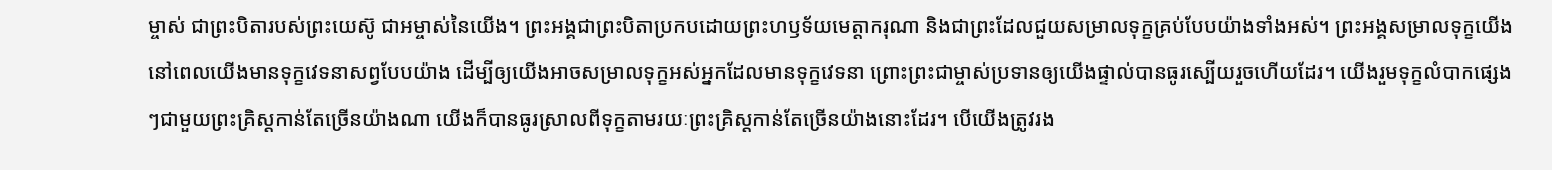ម្ចាស់ ជាព្រះបិតារបស់ព្រះយេស៊ូ ជាអម្ចាស់នៃយើង។ ព្រះអង្គជាព្រះបិតាប្រកបដោយព្រះហឫទ័យមេត្តាករុណា និងជាព្រះដែលជួយសម្រាលទុក្ខគ្រប់បែបយ៉ាងទាំងអស់។ ព្រះអង្គសម្រាលទុក្ខយើង នៅពេលយើងមានទុក្ខវេទនាសព្វបែបយ៉ាង ដើម្បីឲ្យយើងអាចសម្រាលទុក្ខអស់អ្នកដែលមានទុក្ខវេទនា ព្រោះព្រះជាម្ចាស់ប្រទានឲ្យយើងផ្ទាល់បានធូរស្បើយរួចហើយដែរ។ យើងរួមទុក្ខលំបាកផ្សេងៗជាមួយព្រះគ្រិស្តកាន់តែច្រើនយ៉ាងណា យើងក៏បានធូរស្រាលពីទុក្ខតាមរយៈព្រះគ្រិស្តកាន់តែច្រើនយ៉ាងនោះដែរ។ បើយើងត្រូវរង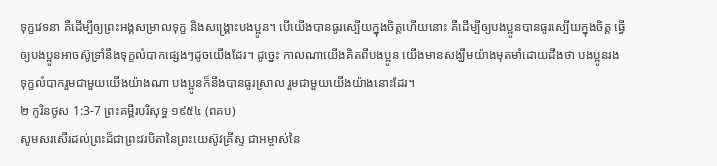ទុក្ខវេទនា គឺដើម្បីឲ្យព្រះអង្គសម្រាលទុក្ខ និងសង្គ្រោះបងប្អូន។ បើយើងបានធូរស្បើយក្នុងចិត្តហើយនោះ គឺដើម្បីឲ្យបងប្អូនបានធូរស្បើយក្នុងចិត្ត ធ្វើឲ្យបងប្អូនអាចស៊ូទ្រាំនឹងទុក្ខលំបាកផ្សេងៗដូចយើងដែរ។ ដូច្នេះ កាលណាយើងគិតពីបងប្អូន យើងមានសង្ឃឹមយ៉ាងមុតមាំដោយដឹងថា បងប្អូនរងទុក្ខលំបាករួមជាមួយយើងយ៉ាងណា បងប្អូនក៏នឹងបានធូរស្រាល រួមជាមួយយើងយ៉ាងនោះដែរ។
២ កូរិនថូស 1:3-7 ព្រះគម្ពីរបរិសុទ្ធ ១៩៥៤ (ពគប)
សូមសរសើរដល់ព្រះដ៏ជាព្រះវរបិតានៃព្រះយេស៊ូវគ្រីស្ទ ជាអម្ចាស់នៃ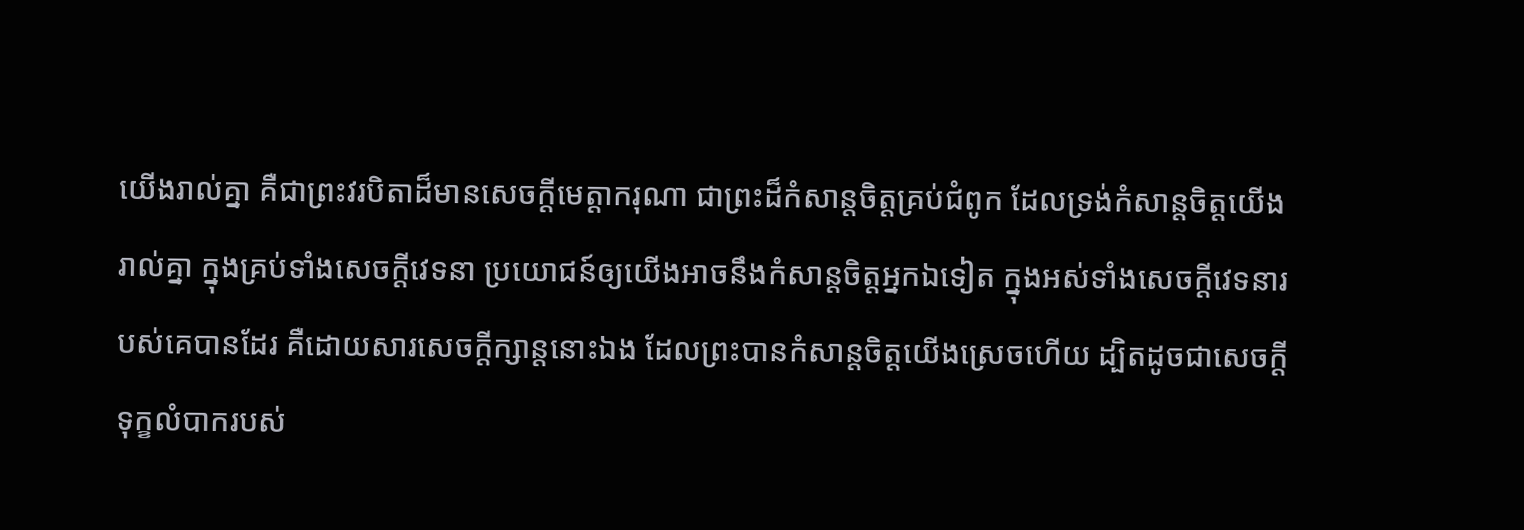យើងរាល់គ្នា គឺជាព្រះវរបិតាដ៏មានសេចក្ដីមេត្តាករុណា ជាព្រះដ៏កំសាន្តចិត្តគ្រប់ជំពូក ដែលទ្រង់កំសាន្តចិត្តយើងរាល់គ្នា ក្នុងគ្រប់ទាំងសេចក្ដីវេទនា ប្រយោជន៍ឲ្យយើងអាចនឹងកំសាន្តចិត្តអ្នកឯទៀត ក្នុងអស់ទាំងសេចក្ដីវេទនារបស់គេបានដែរ គឺដោយសារសេចក្ដីក្សាន្តនោះឯង ដែលព្រះបានកំសាន្តចិត្តយើងស្រេចហើយ ដ្បិតដូចជាសេចក្ដីទុក្ខលំបាករបស់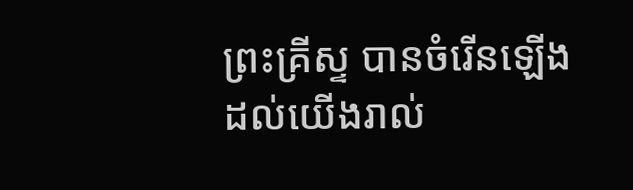ព្រះគ្រីស្ទ បានចំរើនឡើងដល់យើងរាល់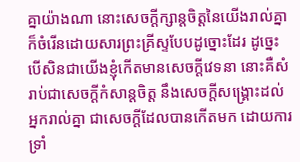គ្នាយ៉ាងណា នោះសេចក្ដីក្សាន្តចិត្តនៃយើងរាល់គ្នា ក៏ចំរើនដោយសារព្រះគ្រីស្ទបែបដូច្នោះដែរ ដូច្នេះ បើសិនជាយើងខ្ញុំកើតមានសេចក្ដីវេទនា នោះគឺសំរាប់ជាសេចក្ដីកំសាន្តចិត្ត នឹងសេចក្ដីសង្គ្រោះដល់អ្នករាល់គ្នា ជាសេចក្ដីដែលបានកើតមក ដោយការទ្រាំ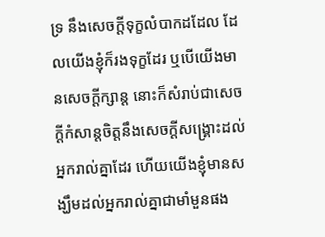ទ្រ នឹងសេចក្ដីទុក្ខលំបាកដដែល ដែលយើងខ្ញុំក៏រងទុក្ខដែរ ឬបើយើងមានសេចក្ដីក្សាន្ដ នោះក៏សំរាប់ជាសេចក្ដីកំសាន្ដចិត្តនឹងសេចក្ដីសង្គ្រោះដល់អ្នករាល់គ្នាដែរ ហើយយើងខ្ញុំមានសង្ឃឹមដល់អ្នករាល់គ្នាជាមាំមួនផង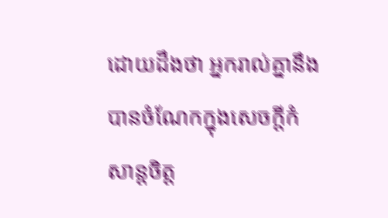ដោយដឹងថា អ្នករាល់គ្នានឹងបានចំណែកក្នុងសេចក្ដីកំសាន្តចិត្ត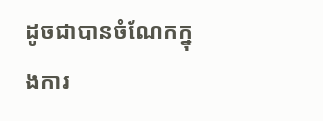ដូចជាបានចំណែកក្នុងការ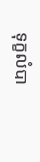ទុក្ខលំបា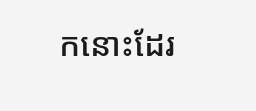កនោះដែរ